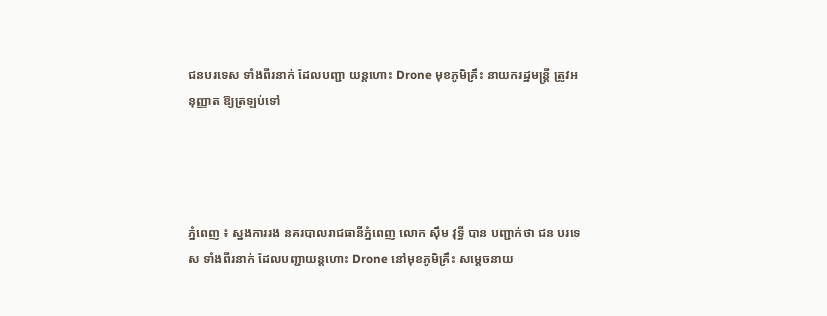ជនបរទេស ទាំងពីរនាក់ ដែលបញ្ជា យន្ដហោះ Drone មុខភូមិគ្រឹះ នាយករដ្ឋមន្ដ្រី ត្រូវអនុញ្ញាត ឱ្យត្រឡប់ទៅ




ភ្នំពេញ ៖ ស្នងការរង នគរបាលរាជធានីភ្នំពេញ លោក ស៊ឹម វុទ្ធី បាន បញ្ជាក់ថា ជន បរទេស ទាំងពីរនាក់ ដែលបញ្ជាយន្ដហោះ Drone នៅមុខភូមិគ្រឹះ សម្ដេចនាយ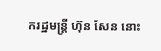ករដ្ឋមន្ដ្រី ហ៊ុន សែន នោះ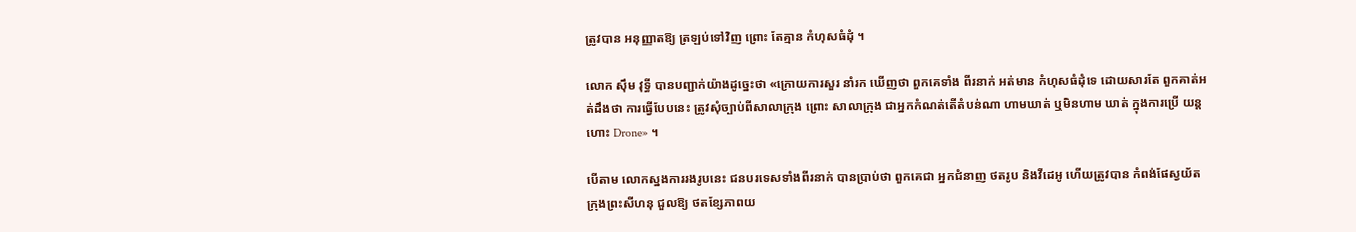ត្រូវបាន អនុញ្ញាតឱ្យ ត្រឡប់ទៅវិញ ព្រោះ តែគ្មាន កំហុសធំដុំ ។

លោក ស៊ឹម វុទ្ធី បានបញ្ជាក់យ៉ាងដូច្នេះថា «ក្រោយការសួរ នាំរក ឃើញថា ពួកគេទាំង ពីរនាក់ អត់មាន កំហុសធំដុំទេ ដោយសារតែ ពួកគាត់អត់ដឹងថា ការធ្វើបែបនេះ ត្រូវសុំច្បាប់ពីសាលាក្រុង ព្រោះ សាលាក្រុង ជាអ្នកកំណត់តើតំបន់ណា ហាមឃាត់ ឬមិនហាម ឃាត់ ក្នុងការប្រើ យន្ដហោះ Drone» ។

បើតាម លោកស្នងការរងរូបនេះ ជនបរទេសទាំងពីរនាក់ បានប្រាប់ថា ពួកគេជា អ្នកជំនាញ ថតរូប និងវីដេអូ ហើយត្រូវបាន កំពង់ផែស្វយ័ត ក្រុងព្រះសីហនុ ជួលឱ្យ ថតខ្សែភាពយ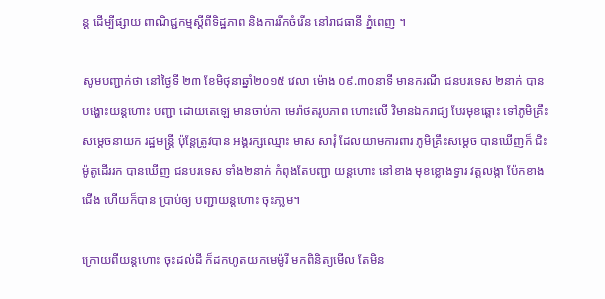ន្ដ ដើម្បីផ្សាយ ពាណិជ្ជកម្មស្ដីពីទិដ្ឋភាព និងការរីកចំរើន នៅរាជធានី ភ្នំពេញ ។

សូមបញ្ជាក់ថា នៅថ្ងៃទី ២៣ ខែមិថុនាឆ្នាំ២០១៥ វេលា ម៉ោង ០៩.៣០នាទី មានករណី ជនបរទេស ២នាក់ បានបង្ហោះយន្តហោះ បញ្ជា ដោយតេឡេ មានចាប់កា មេរ៉ាថតរូបភាព ហោះលើ វិមានឯករាជ្យ បែរមុខឆ្ពោះ ទៅភូមិគ្រឹះ សម្តេចនាយក រដ្ឋមន្ត្រី ប៉ុន្តែត្រូវបាន អង្គរក្សឈ្មោះ មាស សារុំ ដែលយាមការពារ ភូមិគ្រឹះសម្តេច បានឃើញក៏ ជិះម៉ូតូដើររក បានឃើញ ជនបរទេស ទាំង២នាក់ កំពុងតែបញ្ជា យន្តហោះ នៅខាង មុខខ្លោងទ្វារ វត្តលង្កា ប៉ែកខាងជើង ហើយក៏បាន ប្រាប់ឲ្យ បញ្ជាយន្តហោះ ចុះភា្លម។

ក្រោយពីយន្តហោះ ចុះដល់ដី ក៏ដកហូតយកមេម៉ូរី មកពិនិត្យមើល តែមិន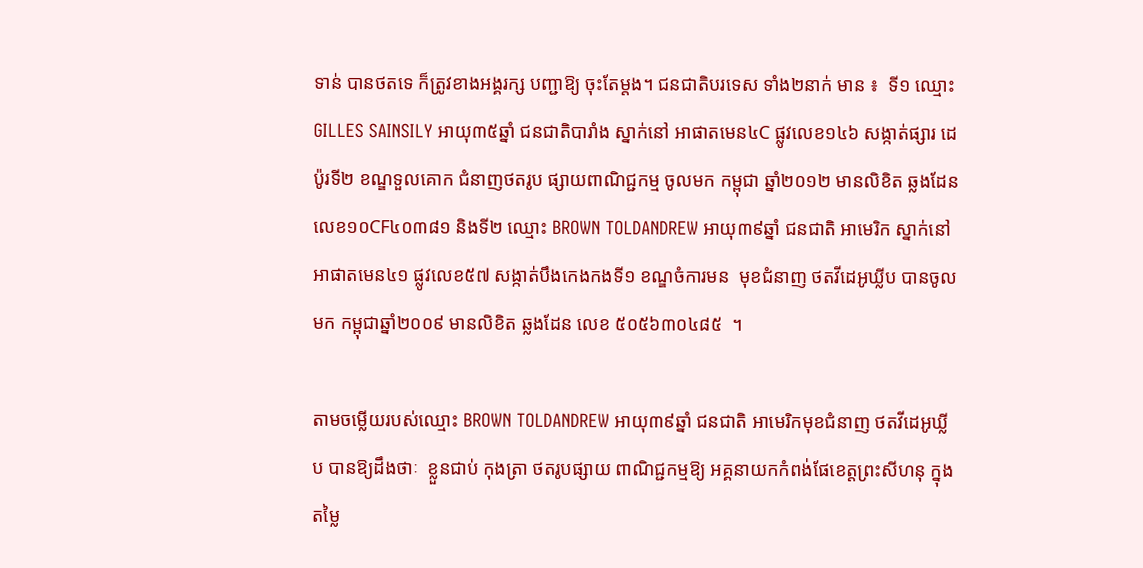ទាន់ បានថតទេ ក៏ត្រូវខាងអង្គរក្ស បញ្ជាឱ្យ ចុះតែម្តង។ ជនជាតិបរទេស ទាំង២នាក់ មាន ៖  ទី១ ឈ្មោះGILLES SAINSILY អាយុ៣៥ឆ្នាំ ជនជាតិបារាំង ស្នាក់នៅ អាផាតមេន៤C ផ្លូវលេខ១៤៦ សង្កាត់ផ្សារ ដេប៉ូរទី២ ខណ្ឌទួលគោក ជំនាញថតរូប ផ្សាយពាណិជ្ជកម្ម ចូលមក កម្ពុជា ឆ្នាំ២០១២ មានលិខិត ឆ្លងដែន លេខ១០CF៤០៣៨១ និងទី២ ឈ្មោះ BROWN TOLDANDREW អាយុ៣៩ឆ្នាំ ជនជាតិ អាមេរិក ស្នាក់នៅ អាផាតមេន៤១ ផ្លូវលេខ៥៧ សង្កាត់បឹងកេងកងទី១ ខណ្ឌចំការមន  មុខជំនាញ ថតវីដេអូឃ្លីប បានចូលមក កម្ពុជាឆ្នាំ២០០៩ មានលិខិត ឆ្លងដែន លេខ ៥០៥៦៣០៤៨៥  ។

តាមចម្លើយរបស់ឈ្មោះ BROWN TOLDANDREW អាយុ៣៩ឆ្នាំ ជនជាតិ អាមេរិកមុខជំនាញ ថតវីដេអូឃ្លីប បានឱ្យដឹងថាៈ  ខ្លួនជាប់ កុងត្រា ថតរូបផ្សាយ ពាណិជ្ជកម្មឱ្យ អគ្គនាយកកំពង់ផែខេត្តព្រះសីហនុ ក្នុងតម្លៃ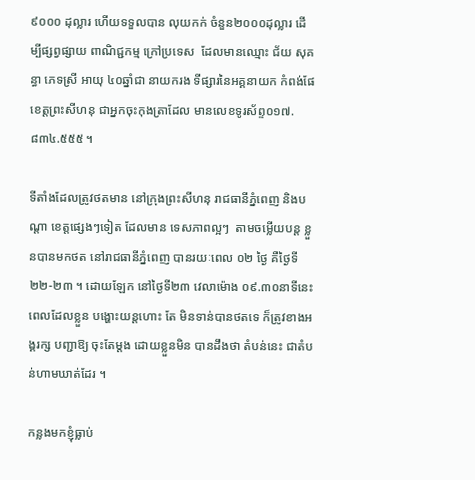៩០០០ ដុល្លារ ហើយទទួលបាន លុយកក់ ចំនួន២០០០ដុល្លារ ដើម្បីផ្សព្វផ្សាយ ពាណិជ្ជកម្ម ក្រៅប្រទេស  ដែលមានឈ្មោះ ជ័យ សុគន្ធា ភេទស្រី អាយុ ៤០ឆ្នាំជា នាយករង ទីផ្សារនៃអគ្គនាយក កំពង់ផែខេត្តព្រះសីហនុ ជាអ្នកចុះកុងត្រាដែល មានលេខទូរស័ព្ទ០១៧.៨៣៤.៥៥៥ ។

ទីតាំងដែលត្រូវថតមាន នៅក្រុងព្រះសីហនុ រាជធានីភ្នំពេញ និងបណ្តា ខេត្តផ្សេងៗទៀត ដែលមាន ទេសភាពល្អៗ  តាមចម្លើយបន្ត ខ្លួនបានមកថត នៅរាជធានីភ្នំពេញ បានរយៈពេល ០២ ថ្ងៃ គឺថ្ងៃទី២២-២៣ ។ ដោយឡែក នៅថ្ងៃទី២៣ វេលាម៉ោង ០៩.៣០នាទីនេះ ពេលដែលខ្លួន បង្ហោះយន្តហោះ តែ មិនទាន់បានថតទេ ក៏ត្រូវខាងអង្គរក្ស បញ្ជាឱ្យ ចុះតែម្តង ដោយខ្លួនមិន បានដឹងថា តំបន់នេះ ជាតំបន់ហាមឃាត់ដែរ ។

កន្លងមកខ្ញុំធ្លាប់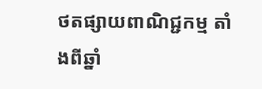ថតផ្សាយពាណិជ្ជកម្ម តាំងពីឆ្នាំ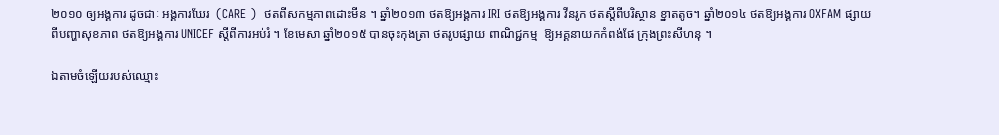២០១០ ឲ្យអង្គការ ដូចជាៈ អង្គការឃែរ  (CARE )  ថតពីសកម្មភាពដោះមីន ។ ឆ្នាំ២០១៣ ថតឱ្យអង្គការ IRI ថតឱ្យអង្គការ វីនរូក ថតស្តីពីបរិស្ថាន ខ្នាតតូច។ ឆ្នាំ២០១៤ ថតឱ្យអង្គការ OXFAM ផ្សាយពីបញ្ហាសុខភាព ថតឱ្យអង្គការ UNICEF ស្តីពីការអប់រំ ។ ខែមេសា ឆ្នាំ២០១៥ បានចុះកុងត្រា ថតរូបផ្សាយ ពាណិជ្ជកម្ម  ឱ្យអគ្គនាយកកំពង់ផែ ក្រុងព្រះសីហនុ ។

ឯតាមចំឡើយរបស់ឈ្មោះ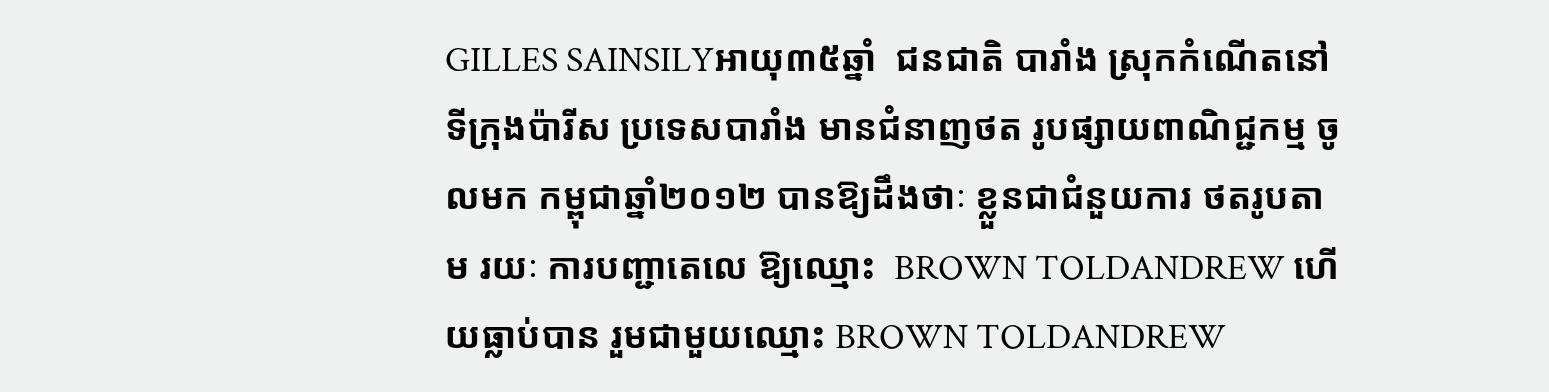GILLES SAINSILYអាយុ៣៥ឆ្នាំ  ជនជាតិ បារាំង ស្រុកកំណើតនៅ ទីក្រុងប៉ារីស ប្រទេសបារាំង មានជំនាញថត រូបផ្សាយពាណិជ្ជកម្ម ចូលមក កម្ពុជាឆ្នាំ២០១២ បានឱ្យដឹងថាៈ ខ្លួនជាជំនួយការ ថតរូបតាម រយៈ ការបញ្ជាតេលេ ឱ្យឈ្មោះ  BROWN TOLDANDREW ហើយធ្លាប់បាន រួមជាមួយឈ្មោះ BROWN TOLDANDREW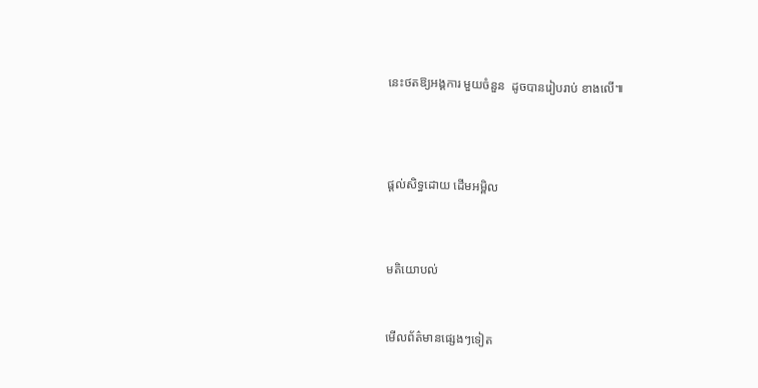នេះថតឱ្យអង្គការ មួយចំនួន  ដូចបានរៀបរាប់ ខាងលើ៕





ផ្តល់សិទ្ធដោយ ដើមអម្ពិល




មតិយោបល់



មើលព័ត៌មានផ្សេងៗទៀត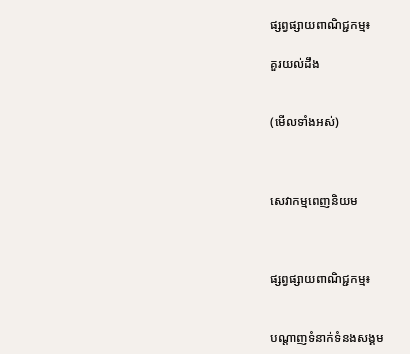ផ្សព្វផ្សាយពាណិជ្ជកម្ម៖

គួរយល់ដឹង


(មើលទាំងអស់)



សេវាកម្មពេញនិយម



ផ្សព្វផ្សាយពាណិជ្ជកម្ម៖


បណ្តាញទំនាក់ទំនងសង្គម